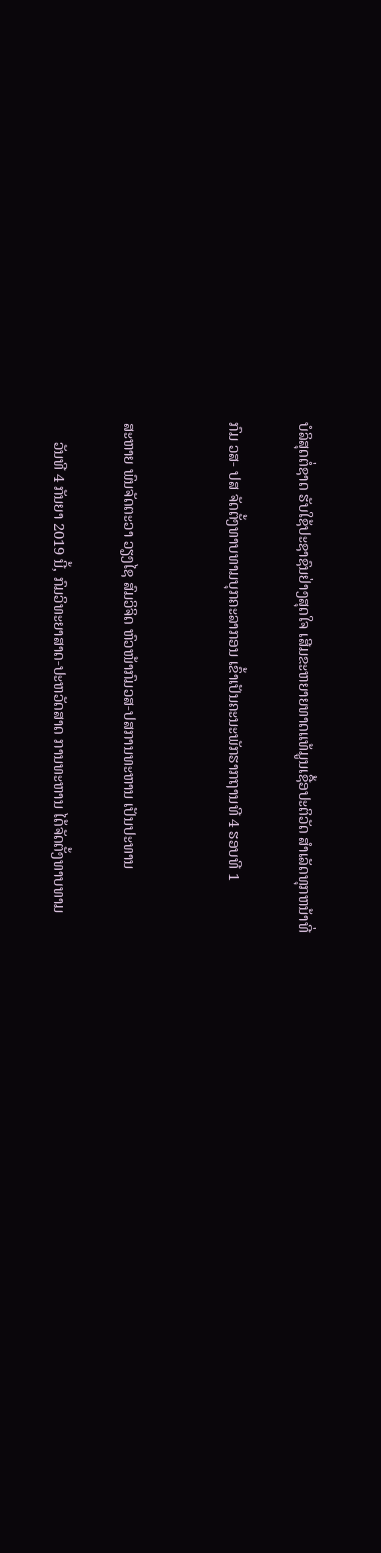ບໍລິສຸດຕໍ່ຊາດ ຮັບໃຊ້ປະຊາຊົນຢ່າງສຸດໃຈ ເສີມຂະຫຍາຍທາດແທ້ມູນເຊື້ອປະຕິວັດ ສໍາເລັດທຸກຫນ້າທີ່

ກົມ ວສ- ປສ ຈັດຕັ້ງທາບທາມບຸກຄະລາກອນ ເຂົ້າເປັນຄະນະພັກຮາກຖານທີ 4 ຮອບທີ 1


ສະຫາຍ ພົນຈັດຕະວາ ວຽງໄຊ ສົມວິຈິດ ຫົວໜ້າກົມວສ-ປສການທະຫານ ເປັນປະທານ

     ວັນທີ 4 ກັນຍາ 2019 ນີ້, ກົມວິທະຍາສາດ-ປະຫວັດສາດ ການທະຫານ ໄດ້ຈັດຕັ້ງທາບທາມ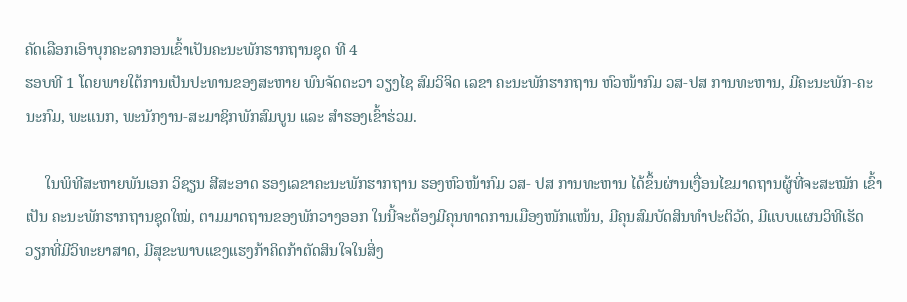ຄັດເລືອກເອົາບຸກຄະລາກອນເຂົ້າເປັນຄະນະພັກຮາກຖານຊຸດ ທີ 4
ຮອບທີ 1 ໂດຍພາຍໃຕ້ການເປັນປະທານຂອງສະຫາຍ ພົນຈັດຕະວາ ວຽງໄຊ ສົມວິຈິດ ເລຂາ ຄະນະພັກຮາກຖານ ຫົວໜ້າກົມ ວສ-ປສ ການທະຫານ, ມີຄະນະພັກ-ຄະ
ນະກົມ, ພະແນກ, ພະນັກງານ-ສະມາຊິກພັກສົມບູນ ແລະ ສຳຮອງເຂົ້າຮ່ວມ.

     ໃນພິທີສະຫາຍພັນເອກ ວິຊຽນ ສີສະອາດ ຮອງເລຂາຄະນະພັກຮາກຖານ ຮອງຫົວໜ້າກົມ ວສ- ປສ ການທະຫານ ໄດ້ຂຶ້ນຜ່ານເງື່ອນໄຂມາດຖານຜູ້ທີ່ຈະສະໝັກ ເຂົ້າ
ເປັນ ຄະນະພັກຮາກຖານຊຸດໃໝ່, ຕາມມາດຖານຂອງພັກວາງອອກ ໃນນີ້ຈະຕ້ອງມີຄຸນທາດການເມືອງໜັກແໜ້ນ, ມີຄຸນສົມບັດສິນທຳປະຕິວັດ, ມີແບບແຜນວິທີເຮັດ
ວຽກທີ່ມີວິທະຍາສາດ, ມີສຸຂະພາບແຂງແຮງກ້າຄິດກ້າຕັດສິນໃຈໃນສິ່ງ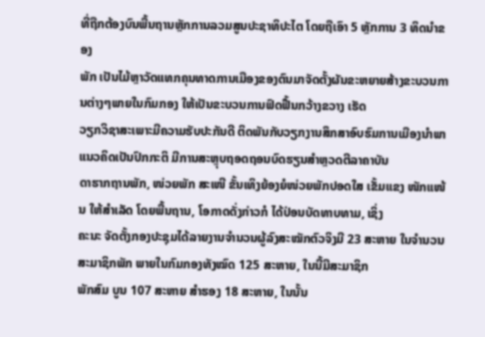ທີ່ຖືກຕ້ອງບົນພື້ນຖານຫຼັກການລວມສູນປະຊາທິປະໄຕ ໂດຍຖືເອົາ 5 ຫຼັກການ 3 ທິດນຳຂອງ
ພັກ ເປັນໄມ້ຫຼາວັດແທກຄຸນທາດການເມືອງຂອງຕົນມາຈັດຕັ້ງຜັນຂະຫຍາຍສ້າງຂະບວນການຕ່າງໆພາຍໃນກົມກອງ ໃຫ້ເປັນຂະບວນການຟົດຟື້ນກວ້າງຂວາງ ເຮັດ
ວຽກວິຊາສະເພາະມີຄວາມຮັບປະກັນດີ ຕິດພັນກັບວຽກງານສຶກສາອົບຮົມການເມືອງນຳພາແນວຄິດເປັນປົກກະຕິ ມີການສະຫຼຸບຖອດຖອນບົດຮຽນສຳຫຼວດຕີລາຄາບັນ
ດາຮາກຖານພັກ, ໜ່ວຍພັກ ສະເໜີ ຂັ້ນເທິງຍ້ອງຍໍໜ່ວຍພັກປອດໃສ ເຂັ້ມແຂງ ໜັກແໜ້ນ ໃຫ້ສຳເລັດ ໂດຍພື້ນຖານ, ໂອກາດດັ່ງກ່າວກໍ ໄດ້ປ່ອນບັດທາບທາມ, ເຊິ່ງ
ຄະນະ ຈັດຕັ້ງກອງປະຊຸມໄດ້ລາຍງານຈຳນວນຜູ້ລົງສະໝັກຕົວຈິງມີ 23 ສະຫາຍ ໃນຈຳນວນສະມາຊິກພັກ ພາຍໃນກົມກອງທັງໝົດ 125 ສະຫາຍ, ໃນນີ້ມີສະມາຊິກ
ພັກສົມ ບູນ 107 ສະຫາຍ ສຳຮອງ 18 ສະຫາຍ, ໃນນັ້ນ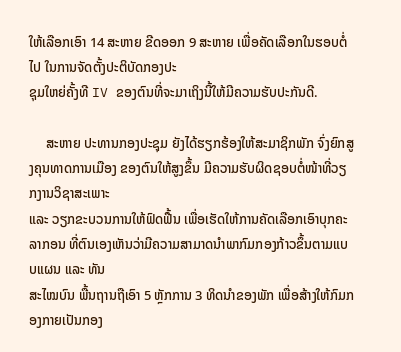ໃຫ້ເລືອກເອົາ 14 ສະຫາຍ ຂີດອອກ 9 ສະຫາຍ ເພື່ອຄັດເລືອກໃນຮອບຕໍ່ໄປ ໃນການຈັດຕັ້ງປະຕິບັດກອງປະ
ຊຸມໃຫຍ່ຄັ້ງທີ IV ຂອງຕົນທີ່ຈະມາເຖິງນີ້ໃຫ້ມີຄວາມຮັບປະກັນດີ.

     ສະຫາຍ ປະທານກອງປະຊຸມ ຍັງໄດ້ຮຽກຮ້ອງໃຫ້ສະມາຊິກພັກ ຈົ່ງຍົກສູງຄຸນທາດການເມືອງ ຂອງຕົນໃຫ້ສູງຂຶ້ນ ມີຄວາມຮັບຜິດຊອບຕໍ່ໜ້າທີ່ວຽກງານວິຊາສະເພາະ
ແລະ ວຽກຂະບວນການໃຫ້ຟົດຟື້ນ ເພື່ອເຮັດໃຫ້ການຄັດເລືອກເອົາບຸກຄະລາກອນ ທີ່ຕົນເອງເຫັນວ່າມີຄວາມສາມາດນຳພາກົມກອງກ້າວຂຶ້ນຕາມແບບແຜນ ແລະ ທັນ
ສະໄໝບົນ ພື້ນຖານຖືເອົາ 5 ຫຼັກການ 3 ທິດນຳຂອງພັກ ເພື່ອສ້າງໃຫ້ກົມກອງກາຍເປັນກອງ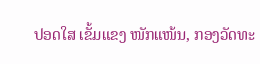ປອດໃສ ເຂັ້ມແຂງ ໜັກແໜ້ນ, ກອງວັດທະ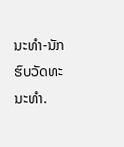ນະທຳ-ນັກຮົບວັດທະນະທຳ.